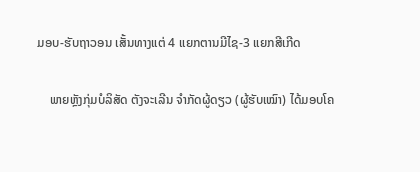ມອບ-ຮັບຖາວອນ ເສັ້ນທາງແຕ່ 4 ແຍກຕານມີໄຊ-3 ແຍກສີເກີດ

    ພາຍຫຼັງກຸ່ມບໍລິສັດ ຕັງຈະເລີນ ຈໍາກັດຜູ້ດຽວ (ຜູ້ຮັບເໝົາ) ໄດ້ມອບໂຄ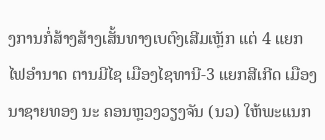ງການກໍ່ສ້າງສ້າງເສັ້ນທາງເບຕົງເສີມເຫຼັກ ແຕ່ 4 ແຍກ ໄຟອໍານາດ ຕານມີໄຊ ເມືອງໄຊທານີ-3 ແຍກສີເກີດ ເມືອງນາຊາຍທອງ ນະ ຄອນຫຼວງວຽງຈັນ (ນວ) ໃຫ້ພະແນກ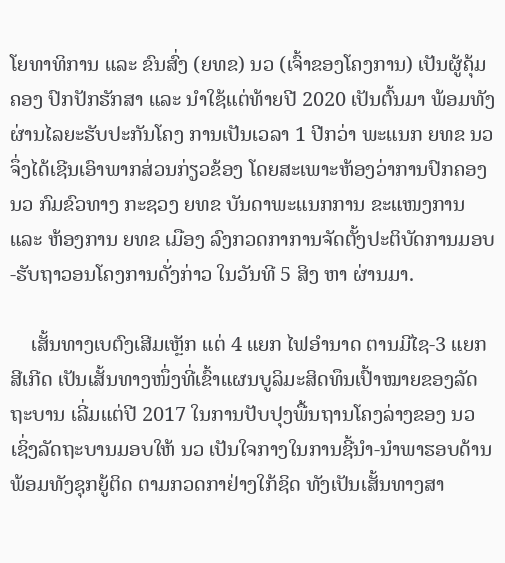ໂຍທາທິການ ແລະ ຂົນສົ່ງ (ຍທຂ) ນວ (ເຈົ້າຂອງໂຄງການ) ເປັນຜູ້ຄຸ້ມຄອງ ປົກປັກຮັກສາ ແລະ ນໍາໃຊ້ແຕ່ທ້າຍປີ 2020 ເປັນຕົ້ນມາ ພ້ອມທັງຜ່ານໄລຍະຮັບປະກັນໂຄງ ການເປັນເວລາ 1 ປີກວ່າ ພະແນກ ຍທຂ ນວ ຈຶ່ງໄດ້ເຊີນເອົາພາກສ່ວນກ່ຽວຂ້ອງ ໂດຍສະເພາະຫ້ອງວ່າການປົກຄອງ ນວ ກົມຂົວທາງ ກະຊວງ ຍທຂ ບັນດາພະແນກການ ຂະແໜງການ ແລະ ຫ້ອງການ ຍທຂ ເມືອງ ລົງກວດກາການຈັດຕັ້ງປະຕິບັດການມອບ-ຮັບຖາວອນໂຄງການດັ່ງກ່າວ ໃນວັນທີ 5 ສິງ ຫາ ຜ່ານມາ.

    ເສັ້ນທາງເບຕົງເສີມເຫຼັກ ແຕ່ 4 ແຍກ ໄຟອໍານາດ ຕານມີໄຊ-3 ແຍກສີເກີດ ເປັນເສັ້ນທາງໜຶ່ງທີ່ເຂົ້າແຜນບູລິມະສິດທຶນເປົ້າໝາຍຂອງລັດຖະບານ ເລີ່ມແຕ່ປີ 2017 ໃນການປັບປຸງພື້ນຖານໂຄງລ່າງຂອງ ນວ ເຊິ່ງລັດຖະບານມອບໃຫ້ ນວ ເປັນໃຈກາງໃນການຊີ້ນໍາ-ນໍາພາຮອບດ້ານ ພ້ອມທັງຊຸກຍູ້ຕິດ ຕາມກວດກາຢ່າງໃກ້ຊິດ ທັງເປັນເສັ້ນທາງສາ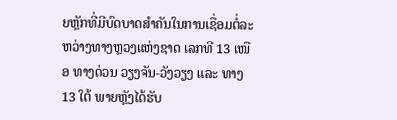ຍຫຼັກທີ່ມີບົດບາດສໍາຄັນໃນການເຊື່ອມຕໍ່ລະຫວ່າງທາງຫຼວງແຫ່ງຊາດ ເລກທີ 13 ເໜືອ ທາງດ່ວນ ວຽງຈັນ-ວັງວຽງ ແລະ ທາງ 13 ໃຕ້ ພາຍຫຼັງໄດ້ຮັບ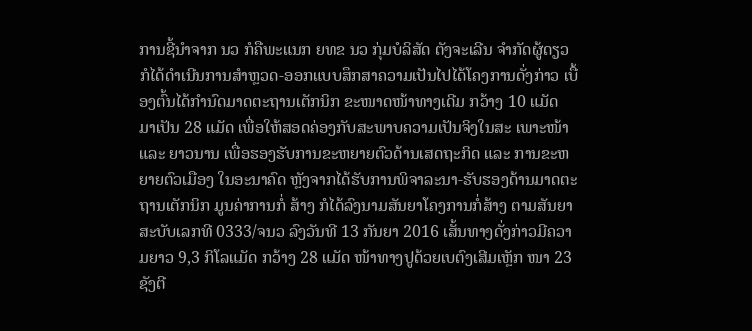ການຊີ້ນໍາຈາກ ນວ ກໍຄືພະແນກ ຍທຂ ນວ ກຸ່ມບໍລິສັດ ຕັງຈະເລີນ ຈໍາກັດຜູ້ດຽວ ກໍໄດ້ດໍາເນີນການສໍາຫຼວດ-ອອກແບບສຶກສາຄວາມເປັນໄປໄດ້ໂຄງການດັ່ງກ່າວ ເບື້ອງຕົ້ນໄດ້ກໍານົດມາດຕະຖານເຕັກນິກ ຂະໜາດໜ້າທາງເດີມ ກວ້າງ 10 ແມັດ ມາເປັນ 28 ແມັດ ເພື່ອໃຫ້ສອດຄ່ອງກັບສະພາບຄວາມເປັນຈິງໃນສະ ເພາະໜ້າ ແລະ ຍາວນານ ເພື່ອຮອງຮັບການຂະຫຍາຍຕົວດ້ານເສດຖະກິດ ແລະ ການຂະຫຍາຍຕົວເມືອງ ໃນອະນາຄົດ ຫຼັງຈາກໄດ້ຮັບການພິຈາລະນາ-ຮັບຮອງດ້ານມາດຕະຖານເຕັກນິກ ມູນຄ່າການກໍ່ ສ້າງ ກໍໄດ້ລົງນາມສັນຍາໂຄງການກໍ່ສ້າງ ຕາມສັນຍາສະບັບເລກທີ 0333/ຈນວ ລົງວັນທີ 13 ກັນຍາ 2016 ເສັ້ນທາງດັ່ງກ່າວມີຄວາມຍາວ 9,3 ກິໂລແມັດ ກວ້າງ 28 ແມັດ ໜ້າທາງປູດ້ວຍເບຕົງເສີມເຫຼັກ ໜາ 23 ຊັງຕີ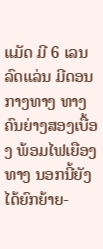ແມັດ ມີ 6 ເລນລົດແລ່ນ ມີດອນກາງທາງ ທາງຄົນຍ່າງສອງເບື້ອງ ພ້ອມໄຟເຍືອງທາງ ນອກນີ້ຍັງໄດ້ຍົກຍ້າຍ-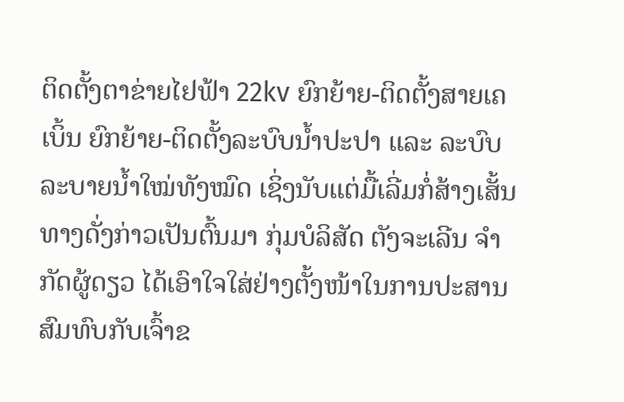ຕິດຕັ້ງຕາຂ່າຍໄຢຟ້າ 22kv ຍົກຍ້າຍ-ຕິດຕັ້ງສາຍເຄເບິ້ນ ຍົກຍ້າຍ-ຕິດຕັ້ງລະບົບນໍ້າປະປາ ແລະ ລະບົບລະບາຍນໍ້າໃໝ່ທັງໝົດ ເຊິ່ງນັບແຕ່ມື້ເລີ່ມກໍ່ສ້າງເສັ້ນທາງດັ່ງກ່າວເປັນຕົ້ນມາ ກຸ່ມບໍລິສັດ ຕັງຈະເລີນ ຈໍາກັດຜູ້ດຽວ ໄດ້ເອົາໃຈໃສ່ຢ່າງຕັ້ງໜ້າໃນການປະສານສົມທົບກັບເຈົ້າຂ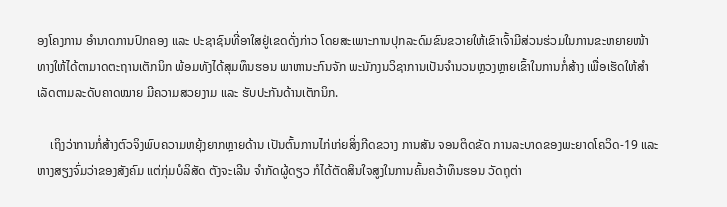ອງໂຄງການ ອໍານາດການປົກຄອງ ແລະ ປະຊາຊົນທີ່ອາໃສຢູ່ເຂດດັ່ງກ່າວ ໂດຍສະເພາະການປຸກລະດົມຂົນຂວາຍໃຫ້ເຂົາເຈົ້າມີສ່ວນຮ່ວມໃນການຂະຫຍາຍໜ້າທາງໃຫ້ໄດ້ຕາມາດຕະຖານເຕັກນິກ ພ້ອມທັງໄດ້ສຸມທຶນຮອນ ພາຫານະກົນຈັກ ພະນັກງນວິຊາການເປັນຈໍານວນຫຼວງຫຼາຍເຂົ້າໃນການກໍ່ສ້າງ ເພື່ອເຮັດໃຫ້ສໍາເລັດຕາມລະດັບຄາດໝາຍ ມີຄວາມສວຍງາມ ແລະ ຮັບປະກັນດ້ານເຕັກນິກ.

    ເຖິງວ່າການກໍ່ສ້າງຕົວຈິງພົບຄວາມຫຍຸ້ງຍາກຫຼາຍດ້ານ ເປັນຕົ້ນການໄກ່ເກ່ຍສິ່ງກີດຂວາງ ການສັນ ຈອນຕິດຂັດ ການລະບາດຂອງພະຍາດໂຄວິດ-19 ແລະ ຫາງສຽງຈົ່ມວ່າຂອງສັງຄົມ ແຕ່ກຸ່ມບໍລິສັດ ຕັງຈະເລີນ ຈໍາກັດຜູ້ດຽວ ກໍໄດ້ຕັດສິນໃຈສູງໃນການຄົ້ນຄວ້າທຶນຮອນ ວັດຖຸຕ່າ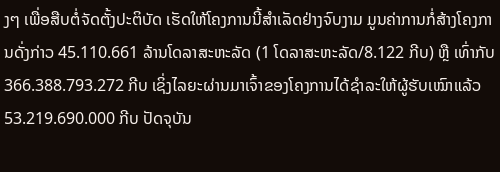ງໆ ເພື່ອສືບຕໍ່ຈັດຕັ້ງປະຕິບັດ ເຮັດໃຫ້ໂຄງການນີ້ສໍາເລັດຢ່າງຈົບງາມ ມູນຄ່າການກໍ່ສ້າງໂຄງການດັ່ງກ່າວ 45.110.661 ລ້ານໂດລາສະຫະລັດ (1 ໂດລາສະຫະລັດ/8.122 ກີບ) ຫຼື ເທົ່າກັບ 366.388.793.272 ກີບ ເຊິ່ງໄລຍະຜ່ານມາເຈົ້າຂອງໂຄງການໄດ້ຊໍາລະໃຫ້ຜູ້ຮັບເໝົາແລ້ວ 53.219.690.000 ກີບ ປັດຈຸບັນ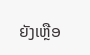ຍັງເຫຼືອ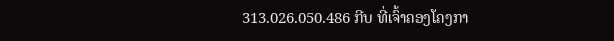313.026.050.486 ກີບ ທີ່ເຈົ້າຄອງໂຄງກາ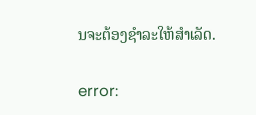ນຈະຕ້ອງຊໍາລະໃຫ້ສໍາເລັດ.

error: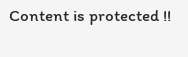Content is protected !!